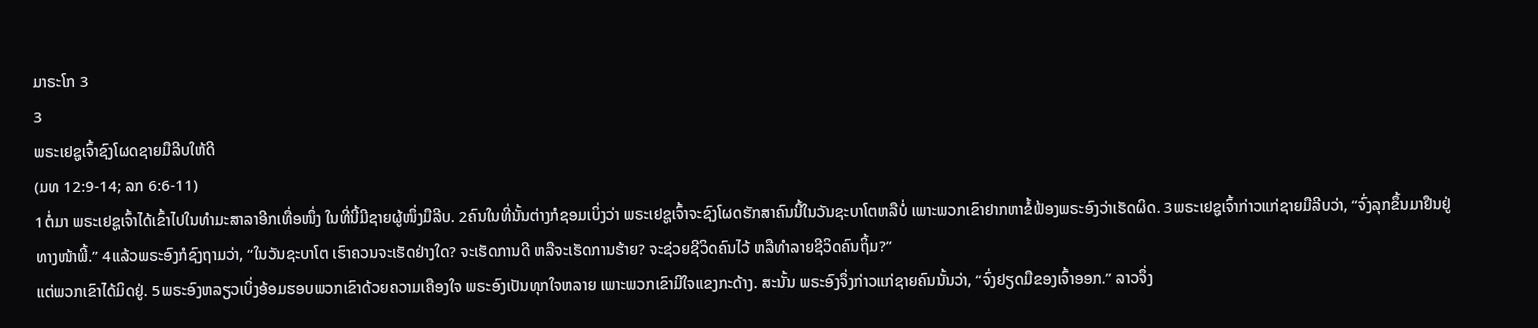ມາຣະໂກ 3
3
ພຣະເຢຊູເຈົ້າຊົງໂຜດຊາຍມືລີບໃຫ້ດີ
(ມທ 12:9-14; ລກ 6:6-11)
1ຕໍ່ມາ ພຣະເຢຊູເຈົ້າໄດ້ເຂົ້າໄປໃນທຳມະສາລາອີກເທື່ອໜຶ່ງ ໃນທີ່ນີ້ມີຊາຍຜູ້ໜຶ່ງມືລີບ. 2ຄົນໃນທີ່ນັ້ນຕ່າງກໍຊອມເບິ່ງວ່າ ພຣະເຢຊູເຈົ້າຈະຊົງໂຜດຮັກສາຄົນນີ້ໃນວັນຊະບາໂຕຫລືບໍ່ ເພາະພວກເຂົາຢາກຫາຂໍ້ຟ້ອງພຣະອົງວ່າເຮັດຜິດ. 3ພຣະເຢຊູເຈົ້າກ່າວແກ່ຊາຍມືລີບວ່າ, “ຈົ່ງລຸກຂຶ້ນມາຢືນຢູ່ທາງໜ້າພີ້.” 4ແລ້ວພຣະອົງກໍຊົງຖາມວ່າ, “ໃນວັນຊະບາໂຕ ເຮົາຄວນຈະເຮັດຢ່າງໃດ? ຈະເຮັດການດີ ຫລືຈະເຮັດການຮ້າຍ? ຈະຊ່ວຍຊີວິດຄົນໄວ້ ຫລືທຳລາຍຊີວິດຄົນຖິ້ມ?”
ແຕ່ພວກເຂົາໄດ້ມິດຢູ່. 5ພຣະອົງຫລຽວເບິ່ງອ້ອມຮອບພວກເຂົາດ້ວຍຄວາມເຄືອງໃຈ ພຣະອົງເປັນທຸກໃຈຫລາຍ ເພາະພວກເຂົາມີໃຈແຂງກະດ້າງ. ສະນັ້ນ ພຣະອົງຈຶ່ງກ່າວແກ່ຊາຍຄົນນັ້ນວ່າ, “ຈົ່ງຢຽດມືຂອງເຈົ້າອອກ.” ລາວຈຶ່ງ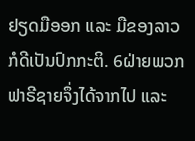ຢຽດມືອອກ ແລະ ມືຂອງລາວກໍດີເປັນປົກກະຕິ. 6ຝ່າຍພວກຟາຣີຊາຍຈຶ່ງໄດ້ຈາກໄປ ແລະ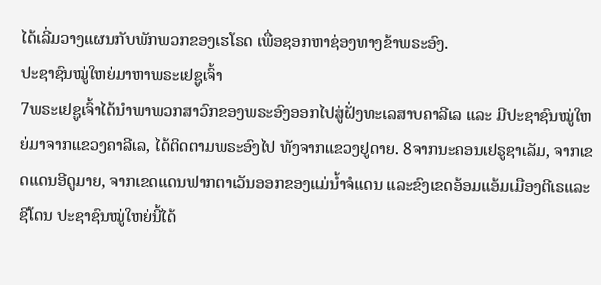ໄດ້ເລີ່ມວາງແຜນກັບພັກພວກຂອງເຮໂຣດ ເພື່ອຊອກຫາຊ່ອງທາງຂ້າພຣະອົງ.
ປະຊາຊົນໝູ່ໃຫຍ່ມາຫາພຣະເຢຊູເຈົ້າ
7ພຣະເຢຊູເຈົ້າໄດ້ນຳພາພວກສາວົກຂອງພຣະອົງອອກໄປສູ່ຝັ່ງທະເລສາບຄາລີເລ ແລະ ມີປະຊາຊົນໝູ່ໃຫຍ່ມາຈາກແຂວງຄາລີເລ, ໄດ້ຕິດຕາມພຣະອົງໄປ ທັງຈາກແຂວງຢູດາຍ. 8ຈາກນະຄອນເຢຣູຊາເລັມ, ຈາກເຂດແດນອີດູມາຍ, ຈາກເຂດແດນຟາກຕາເວັນອອກຂອງແມ່ນໍ້າຈໍແດນ ແລະຂົງເຂດອ້ອມແອ້ມເມືອງຕີເຣແລະຊີໂດນ ປະຊາຊົນໝູ່ໃຫຍ່ນີ້ໄດ້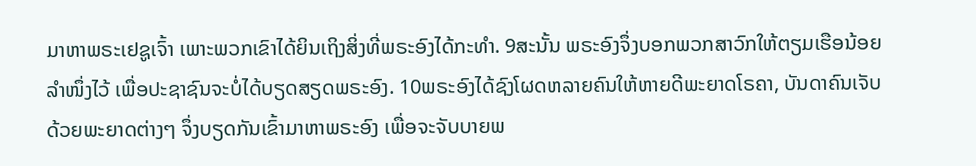ມາຫາພຣະເຢຊູເຈົ້າ ເພາະພວກເຂົາໄດ້ຍິນເຖິງສິ່ງທີ່ພຣະອົງໄດ້ກະທຳ. 9ສະນັ້ນ ພຣະອົງຈຶ່ງບອກພວກສາວົກໃຫ້ຕຽມເຮືອນ້ອຍລຳໜຶ່ງໄວ້ ເພື່ອປະຊາຊົນຈະບໍ່ໄດ້ບຽດສຽດພຣະອົງ. 10ພຣະອົງໄດ້ຊົງໂຜດຫລາຍຄົນໃຫ້ຫາຍດີພະຍາດໂຣຄາ, ບັນດາຄົນເຈັບດ້ວຍພະຍາດຕ່າງໆ ຈຶ່ງບຽດກັນເຂົ້າມາຫາພຣະອົງ ເພື່ອຈະຈັບບາຍພ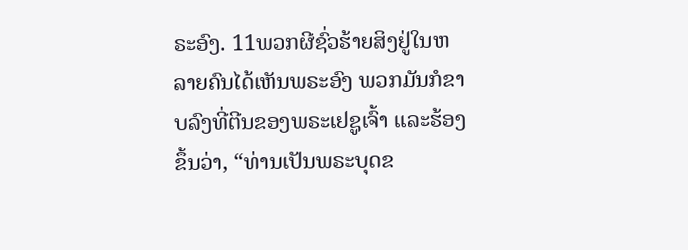ຣະອົງ. 11ພວກຜີຊົ່ວຮ້າຍສິງຢູ່ໃນຫລາຍຄົນໄດ້ເຫັນພຣະອົງ ພວກມັນກໍຂາບລົງທີ່ຕີນຂອງພຣະເຢຊູເຈົ້າ ແລະຮ້ອງຂຶ້ນວ່າ, “ທ່ານເປັນພຣະບຸດຂ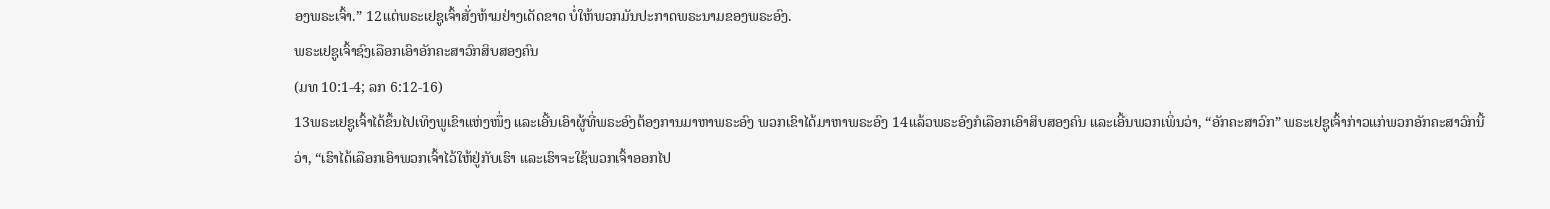ອງພຣະເຈົ້າ.” 12ແຕ່ພຣະເຢຊູເຈົ້າສັ່ງຫ້າມຢ່າງເດັດຂາດ ບໍ່ໃຫ້ພວກມັນປະກາດພຣະນາມຂອງພຣະອົງ.
ພຣະເຢຊູເຈົ້າຊົງເລືອກເອົາອັກຄະສາວົກສິບສອງຄົນ
(ມທ 10:1-4; ລກ 6:12-16)
13ພຣະເຢຊູເຈົ້າໄດ້ຂຶ້ນໄປເທິງພູເຂົາແຫ່ງໜຶ່ງ ແລະເອີ້ນເອົາຜູ້ທີ່ພຣະອົງຕ້ອງການມາຫາພຣະອົງ ພວກເຂົາໄດ້ມາຫາພຣະອົງ 14ແລ້ວພຣະອົງກໍເລືອກເອົາສິບສອງຄົນ ແລະເອີ້ນພວກເພິ່ນວ່າ, “ອັກຄະສາວົກ” ພຣະເຢຊູເຈົ້າກ່າວແກ່ພວກອັກຄະສາວົກນີ້ວ່າ, “ເຮົາໄດ້ເລືອກເອົາພວກເຈົ້າໄວ້ໃຫ້ຢູ່ກັບເຮົາ ແລະເຮົາຈະໃຊ້ພວກເຈົ້າອອກໄປ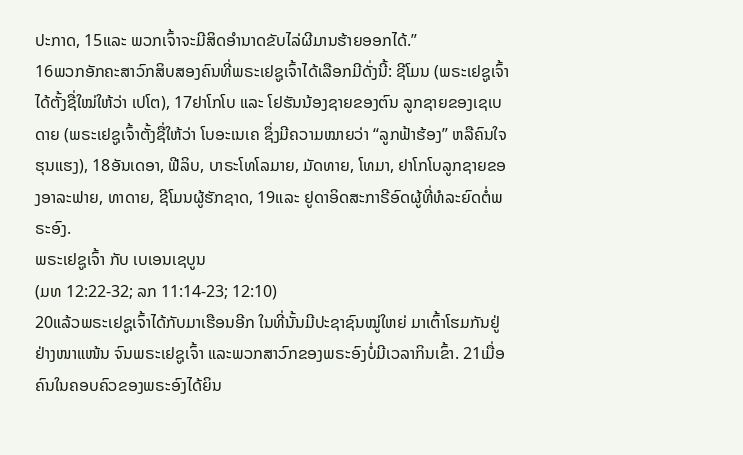ປະກາດ, 15ແລະ ພວກເຈົ້າຈະມີສິດອຳນາດຂັບໄລ່ຜີມານຮ້າຍອອກໄດ້.”
16ພວກອັກຄະສາວົກສິບສອງຄົນທີ່ພຣະເຢຊູເຈົ້າໄດ້ເລືອກມີດັ່ງນີ້: ຊີໂມນ (ພຣະເຢຊູເຈົ້າໄດ້ຕັ້ງຊື່ໃໝ່ໃຫ້ວ່າ ເປໂຕ), 17ຢາໂກໂບ ແລະ ໂຢຮັນນ້ອງຊາຍຂອງຕົນ ລູກຊາຍຂອງເຊເບດາຍ (ພຣະເຢຊູເຈົ້າຕັ້ງຊື່ໃຫ້ວ່າ ໂບອະເນເຄ ຊຶ່ງມີຄວາມໝາຍວ່າ “ລູກຟ້າຮ້ອງ” ຫລືຄົນໃຈຮຸນແຮງ), 18ອັນເດອາ, ຟີລິບ, ບາຣະໂທໂລມາຍ, ມັດທາຍ, ໂທມາ, ຢາໂກໂບລູກຊາຍຂອງອາລະຟາຍ, ທາດາຍ, ຊີໂມນຜູ້ຮັກຊາດ, 19ແລະ ຢູດາອິດສະກາຣີອົດຜູ້ທີ່ທໍລະຍົດຕໍ່ພຣະອົງ.
ພຣະເຢຊູເຈົ້າ ກັບ ເບເອນເຊບູນ
(ມທ 12:22-32; ລກ 11:14-23; 12:10)
20ແລ້ວພຣະເຢຊູເຈົ້າໄດ້ກັບມາເຮືອນອີກ ໃນທີ່ນັ້ນມີປະຊາຊົນໝູ່ໃຫຍ່ ມາເຕົ້າໂຮມກັນຢູ່ຢ່າງໜາແໜ້ນ ຈົນພຣະເຢຊູເຈົ້າ ແລະພວກສາວົກຂອງພຣະອົງບໍ່ມີເວລາກິນເຂົ້າ. 21ເມື່ອຄົນໃນຄອບຄົວຂອງພຣະອົງໄດ້ຍິນ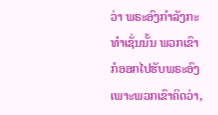ວ່າ ພຣະອົງກຳລັງກະທຳເຊັ່ນນັ້ນ ພວກເຂົາກໍອອກໄປຮັບພຣະອົງ ເພາະພວກເຂົາຄິດວ່າ,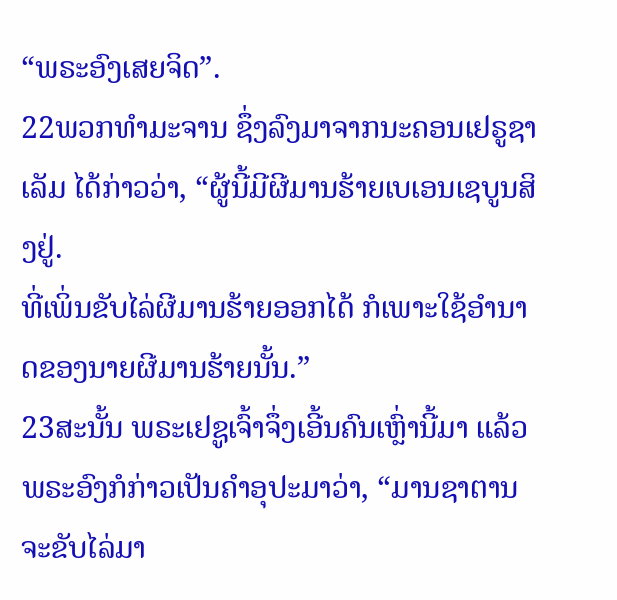“ພຣະອົງເສຍຈິດ”.
22ພວກທຳມະຈານ ຊຶ່ງລົງມາຈາກນະຄອນເຢຣູຊາເລັມ ໄດ້ກ່າວວ່າ, “ຜູ້ນີ້ມີຜີມານຮ້າຍເບເອນເຊບູນສິງຢູ່.
ທີ່ເພິ່ນຂັບໄລ່ຜີມານຮ້າຍອອກໄດ້ ກໍເພາະໃຊ້ອຳນາດຂອງນາຍຜີມານຮ້າຍນັ້ນ.”
23ສະນັ້ນ ພຣະເຢຊູເຈົ້າຈຶ່ງເອີ້ນຄົນເຫຼົ່ານີ້ມາ ແລ້ວພຣະອົງກໍກ່າວເປັນຄຳອຸປະມາວ່າ, “ມານຊາຕານຈະຂັບໄລ່ມາ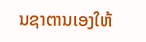ນຊາຕານເອງໃຫ້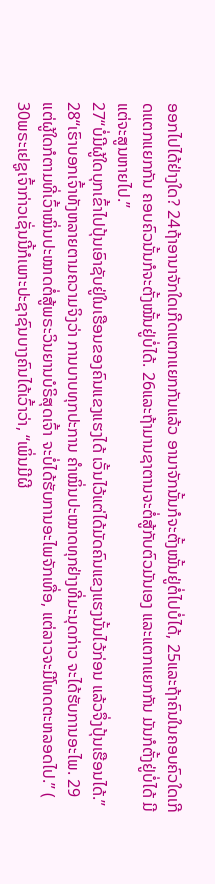ອອກໄປໄດ້ຢ່າງໃດ? 24ຖ້າອານາຈັກໃດເກີດແຕກແຍກກັນແລ້ວ ອານາຈັກນັ້ນກໍຈະຕັ້ງໝັ້ນຢູ່ຕໍ່ໄປບໍ່ໄດ້, 25ແລະຖ້າຄົນໃນຄອບຄົວໃດເກີດແຕກແຍກກັນ ຄອບຄົວນັ້ນກໍຈະຕັ້ງໝັ້ນຢູ່ບໍ່ໄດ້. 26ແລະຖ້າມານຊາຕານຈະຕໍ່ສູ້ກັບຕົວມັນເອງ ແລະແຕກແຍກກັນ ມັນກໍຕັ້ງຢູ່ບໍ່ໄດ້ ມີແຕ່ຈະສູນຫາຍໄປ.”
27“ບໍ່ມີຜູ້ໃດບຸກເຂົ້າໄປປຸ້ນເອົາຊັບຢູ່ໃນເຮືອນຂອງຄົນແຂງແຮງໄດ້ ເວັ້ນໄວ້ແຕ່ໄດ້ມັດຄົນແຂງແຮງນັ້ນໄວ້ກ່ອນ ແລ້ວຈຶ່ງປຸ້ນເຮືອນໄດ້.”
28“ເຮົາບອກເຈົ້າທັງຫລາຍຕາມຄວາມຈິງວ່າ ການບາບທຸກປະການ ຄຳໝິ່ນປະໝາດທຸກຢ່າງທີ່ມະນຸດກ່າວ ຈະໄດ້ຮັບການອະໄພ. 29ແຕ່ຜູ້ໃດກໍຕາມທີ່ເວົ້າໝິ່ນປະໝາດຕໍ່ສູ້ພຣະວິນຍານບໍຣິສຸດເຈົ້າ ຈະບໍ່ໄດ້ຮັບການອະໄພຈັກເທື່ອ, ແຕ່ລາວຈະມີໂທດຕະຫລອດໄປ.” ( 30ພຣະເຢຊູເຈົ້າກ່າວເຊັ່ນນີ້ກໍເພາະປະຊາຊົນບາງຄົນໄດ້ເວົ້າວ່າ, “ເພິ່ນມີຜີ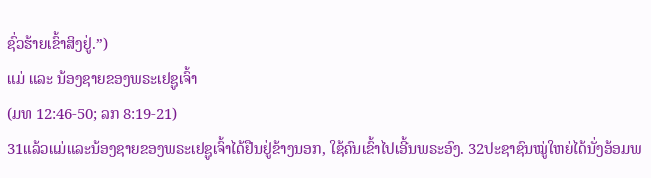ຊົ່ວຮ້າຍເຂົ້າສິງຢູ່.”)
ແມ່ ແລະ ນ້ອງຊາຍຂອງພຣະເຢຊູເຈົ້າ
(ມທ 12:46-50; ລກ 8:19-21)
31ແລ້ວແມ່ແລະນ້ອງຊາຍຂອງພຣະເຢຊູເຈົ້າໄດ້ຢືນຢູ່ຂ້າງນອກ, ໃຊ້ຄົນເຂົ້າໄປເອີ້ນພຣະອົງ. 32ປະຊາຊົນໝູ່ໃຫຍ່ໄດ້ນັ່ງອ້ອມພ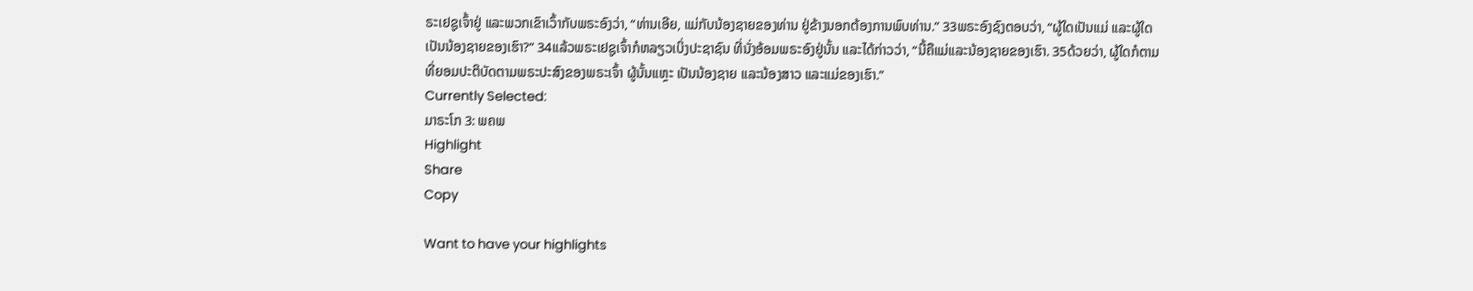ຣະເຢຊູເຈົ້າຢູ່ ແລະພວກເຂົາເວົ້າກັບພຣະອົງວ່າ, “ທ່ານເອີຍ, ແມ່ກັບນ້ອງຊາຍຂອງທ່ານ ຢູ່ຂ້າງນອກຕ້ອງການພົບທ່ານ.” 33ພຣະອົງຊົງຕອບວ່າ, “ຜູ້ໃດເປັນແມ່ ແລະຜູ້ໃດເປັນນ້ອງຊາຍຂອງເຮົາ?” 34ແລ້ວພຣະເຢຊູເຈົ້າກໍຫລຽວເບິ່ງປະຊາຊົນ ທີ່ນັ່ງອ້ອມພຣະອົງຢູ່ນັ້ນ ແລະໄດ້ກ່າວວ່າ, “ນີ້ຄືແມ່ແລະນ້ອງຊາຍຂອງເຮົາ. 35ດ້ວຍວ່າ, ຜູ້ໃດກໍຕາມທີ່ຍອມປະຕິບັດຕາມພຣະປະສົງຂອງພຣະເຈົ້າ ຜູ້ນັ້ນແຫຼະ ເປັນນ້ອງຊາຍ ແລະນ້ອງສາວ ແລະແມ່ຂອງເຮົາ.”
Currently Selected:
ມາຣະໂກ 3: ພຄພ
Highlight
Share
Copy

Want to have your highlights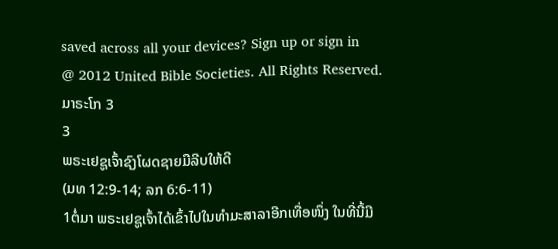saved across all your devices? Sign up or sign in
@ 2012 United Bible Societies. All Rights Reserved.
ມາຣະໂກ 3
3
ພຣະເຢຊູເຈົ້າຊົງໂຜດຊາຍມືລີບໃຫ້ດີ
(ມທ 12:9-14; ລກ 6:6-11)
1ຕໍ່ມາ ພຣະເຢຊູເຈົ້າໄດ້ເຂົ້າໄປໃນທຳມະສາລາອີກເທື່ອໜຶ່ງ ໃນທີ່ນີ້ມີ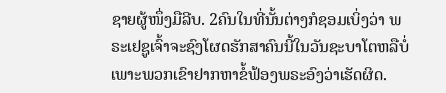ຊາຍຜູ້ໜຶ່ງມືລີບ. 2ຄົນໃນທີ່ນັ້ນຕ່າງກໍຊອມເບິ່ງວ່າ ພຣະເຢຊູເຈົ້າຈະຊົງໂຜດຮັກສາຄົນນີ້ໃນວັນຊະບາໂຕຫລືບໍ່ ເພາະພວກເຂົາຢາກຫາຂໍ້ຟ້ອງພຣະອົງວ່າເຮັດຜິດ.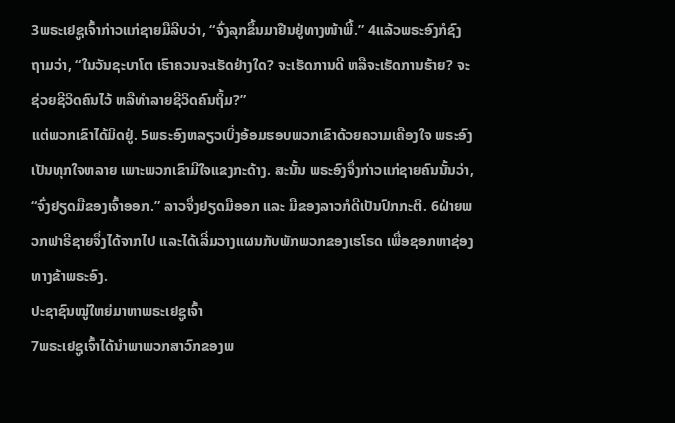3ພຣະເຢຊູເຈົ້າກ່າວແກ່ຊາຍມືລີບວ່າ, “ຈົ່ງລຸກຂຶ້ນມາຢືນຢູ່ທາງໜ້າພີ້.” 4ແລ້ວພຣະອົງກໍຊົງຖາມວ່າ, “ໃນວັນຊະບາໂຕ ເຮົາຄວນຈະເຮັດຢ່າງໃດ? ຈະເຮັດການດີ ຫລືຈະເຮັດການຮ້າຍ? ຈະຊ່ວຍຊີວິດຄົນໄວ້ ຫລືທຳລາຍຊີວິດຄົນຖິ້ມ?”
ແຕ່ພວກເຂົາໄດ້ມິດຢູ່. 5ພຣະອົງຫລຽວເບິ່ງອ້ອມຮອບພວກເຂົາດ້ວຍຄວາມເຄືອງໃຈ ພຣະອົງເປັນທຸກໃຈຫລາຍ ເພາະພວກເຂົາມີໃຈແຂງກະດ້າງ. ສະນັ້ນ ພຣະອົງຈຶ່ງກ່າວແກ່ຊາຍຄົນນັ້ນວ່າ, “ຈົ່ງຢຽດມືຂອງເຈົ້າອອກ.” ລາວຈຶ່ງຢຽດມືອອກ ແລະ ມືຂອງລາວກໍດີເປັນປົກກະຕິ. 6ຝ່າຍພວກຟາຣີຊາຍຈຶ່ງໄດ້ຈາກໄປ ແລະໄດ້ເລີ່ມວາງແຜນກັບພັກພວກຂອງເຮໂຣດ ເພື່ອຊອກຫາຊ່ອງທາງຂ້າພຣະອົງ.
ປະຊາຊົນໝູ່ໃຫຍ່ມາຫາພຣະເຢຊູເຈົ້າ
7ພຣະເຢຊູເຈົ້າໄດ້ນຳພາພວກສາວົກຂອງພ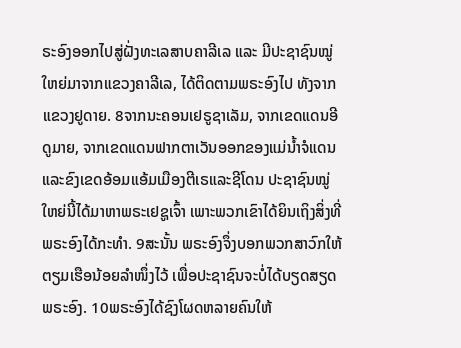ຣະອົງອອກໄປສູ່ຝັ່ງທະເລສາບຄາລີເລ ແລະ ມີປະຊາຊົນໝູ່ໃຫຍ່ມາຈາກແຂວງຄາລີເລ, ໄດ້ຕິດຕາມພຣະອົງໄປ ທັງຈາກແຂວງຢູດາຍ. 8ຈາກນະຄອນເຢຣູຊາເລັມ, ຈາກເຂດແດນອີດູມາຍ, ຈາກເຂດແດນຟາກຕາເວັນອອກຂອງແມ່ນໍ້າຈໍແດນ ແລະຂົງເຂດອ້ອມແອ້ມເມືອງຕີເຣແລະຊີໂດນ ປະຊາຊົນໝູ່ໃຫຍ່ນີ້ໄດ້ມາຫາພຣະເຢຊູເຈົ້າ ເພາະພວກເຂົາໄດ້ຍິນເຖິງສິ່ງທີ່ພຣະອົງໄດ້ກະທຳ. 9ສະນັ້ນ ພຣະອົງຈຶ່ງບອກພວກສາວົກໃຫ້ຕຽມເຮືອນ້ອຍລຳໜຶ່ງໄວ້ ເພື່ອປະຊາຊົນຈະບໍ່ໄດ້ບຽດສຽດພຣະອົງ. 10ພຣະອົງໄດ້ຊົງໂຜດຫລາຍຄົນໃຫ້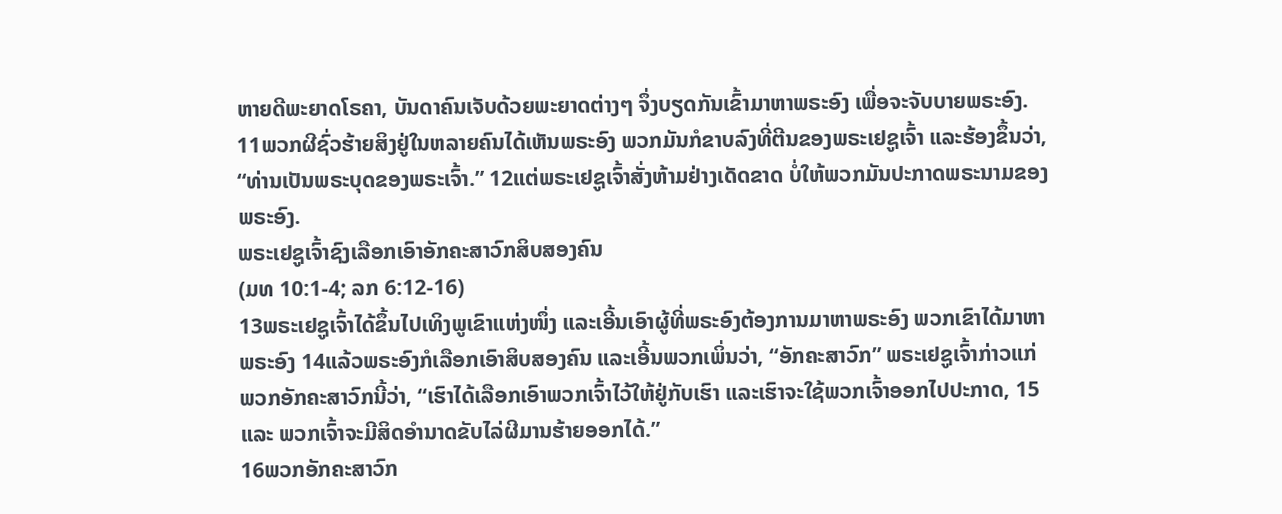ຫາຍດີພະຍາດໂຣຄາ, ບັນດາຄົນເຈັບດ້ວຍພະຍາດຕ່າງໆ ຈຶ່ງບຽດກັນເຂົ້າມາຫາພຣະອົງ ເພື່ອຈະຈັບບາຍພຣະອົງ. 11ພວກຜີຊົ່ວຮ້າຍສິງຢູ່ໃນຫລາຍຄົນໄດ້ເຫັນພຣະອົງ ພວກມັນກໍຂາບລົງທີ່ຕີນຂອງພຣະເຢຊູເຈົ້າ ແລະຮ້ອງຂຶ້ນວ່າ, “ທ່ານເປັນພຣະບຸດຂອງພຣະເຈົ້າ.” 12ແຕ່ພຣະເຢຊູເຈົ້າສັ່ງຫ້າມຢ່າງເດັດຂາດ ບໍ່ໃຫ້ພວກມັນປະກາດພຣະນາມຂອງພຣະອົງ.
ພຣະເຢຊູເຈົ້າຊົງເລືອກເອົາອັກຄະສາວົກສິບສອງຄົນ
(ມທ 10:1-4; ລກ 6:12-16)
13ພຣະເຢຊູເຈົ້າໄດ້ຂຶ້ນໄປເທິງພູເຂົາແຫ່ງໜຶ່ງ ແລະເອີ້ນເອົາຜູ້ທີ່ພຣະອົງຕ້ອງການມາຫາພຣະອົງ ພວກເຂົາໄດ້ມາຫາພຣະອົງ 14ແລ້ວພຣະອົງກໍເລືອກເອົາສິບສອງຄົນ ແລະເອີ້ນພວກເພິ່ນວ່າ, “ອັກຄະສາວົກ” ພຣະເຢຊູເຈົ້າກ່າວແກ່ພວກອັກຄະສາວົກນີ້ວ່າ, “ເຮົາໄດ້ເລືອກເອົາພວກເຈົ້າໄວ້ໃຫ້ຢູ່ກັບເຮົາ ແລະເຮົາຈະໃຊ້ພວກເຈົ້າອອກໄປປະກາດ, 15ແລະ ພວກເຈົ້າຈະມີສິດອຳນາດຂັບໄລ່ຜີມານຮ້າຍອອກໄດ້.”
16ພວກອັກຄະສາວົກ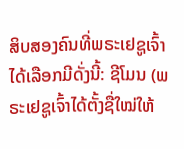ສິບສອງຄົນທີ່ພຣະເຢຊູເຈົ້າໄດ້ເລືອກມີດັ່ງນີ້: ຊີໂມນ (ພຣະເຢຊູເຈົ້າໄດ້ຕັ້ງຊື່ໃໝ່ໃຫ້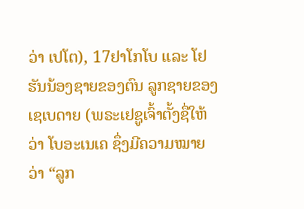ວ່າ ເປໂຕ), 17ຢາໂກໂບ ແລະ ໂຢຮັນນ້ອງຊາຍຂອງຕົນ ລູກຊາຍຂອງເຊເບດາຍ (ພຣະເຢຊູເຈົ້າຕັ້ງຊື່ໃຫ້ວ່າ ໂບອະເນເຄ ຊຶ່ງມີຄວາມໝາຍວ່າ “ລູກ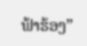ຟ້າຮ້ອງ”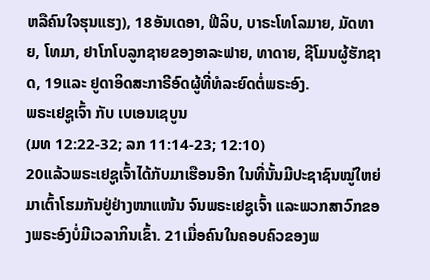ຫລືຄົນໃຈຮຸນແຮງ), 18ອັນເດອາ, ຟີລິບ, ບາຣະໂທໂລມາຍ, ມັດທາຍ, ໂທມາ, ຢາໂກໂບລູກຊາຍຂອງອາລະຟາຍ, ທາດາຍ, ຊີໂມນຜູ້ຮັກຊາດ, 19ແລະ ຢູດາອິດສະກາຣີອົດຜູ້ທີ່ທໍລະຍົດຕໍ່ພຣະອົງ.
ພຣະເຢຊູເຈົ້າ ກັບ ເບເອນເຊບູນ
(ມທ 12:22-32; ລກ 11:14-23; 12:10)
20ແລ້ວພຣະເຢຊູເຈົ້າໄດ້ກັບມາເຮືອນອີກ ໃນທີ່ນັ້ນມີປະຊາຊົນໝູ່ໃຫຍ່ ມາເຕົ້າໂຮມກັນຢູ່ຢ່າງໜາແໜ້ນ ຈົນພຣະເຢຊູເຈົ້າ ແລະພວກສາວົກຂອງພຣະອົງບໍ່ມີເວລາກິນເຂົ້າ. 21ເມື່ອຄົນໃນຄອບຄົວຂອງພ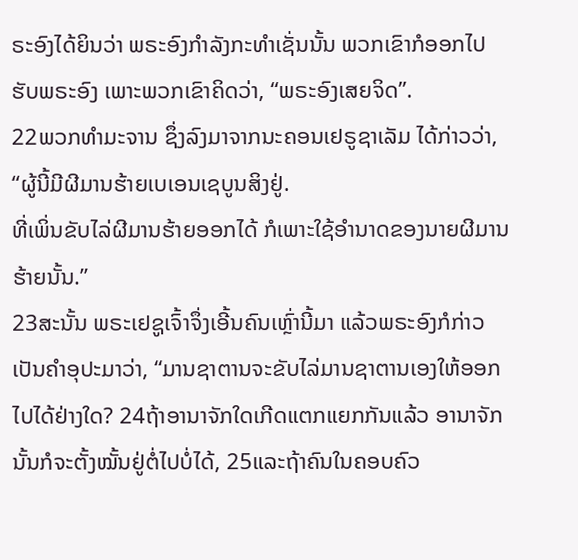ຣະອົງໄດ້ຍິນວ່າ ພຣະອົງກຳລັງກະທຳເຊັ່ນນັ້ນ ພວກເຂົາກໍອອກໄປຮັບພຣະອົງ ເພາະພວກເຂົາຄິດວ່າ, “ພຣະອົງເສຍຈິດ”.
22ພວກທຳມະຈານ ຊຶ່ງລົງມາຈາກນະຄອນເຢຣູຊາເລັມ ໄດ້ກ່າວວ່າ, “ຜູ້ນີ້ມີຜີມານຮ້າຍເບເອນເຊບູນສິງຢູ່.
ທີ່ເພິ່ນຂັບໄລ່ຜີມານຮ້າຍອອກໄດ້ ກໍເພາະໃຊ້ອຳນາດຂອງນາຍຜີມານຮ້າຍນັ້ນ.”
23ສະນັ້ນ ພຣະເຢຊູເຈົ້າຈຶ່ງເອີ້ນຄົນເຫຼົ່ານີ້ມາ ແລ້ວພຣະອົງກໍກ່າວເປັນຄຳອຸປະມາວ່າ, “ມານຊາຕານຈະຂັບໄລ່ມານຊາຕານເອງໃຫ້ອອກໄປໄດ້ຢ່າງໃດ? 24ຖ້າອານາຈັກໃດເກີດແຕກແຍກກັນແລ້ວ ອານາຈັກນັ້ນກໍຈະຕັ້ງໝັ້ນຢູ່ຕໍ່ໄປບໍ່ໄດ້, 25ແລະຖ້າຄົນໃນຄອບຄົວ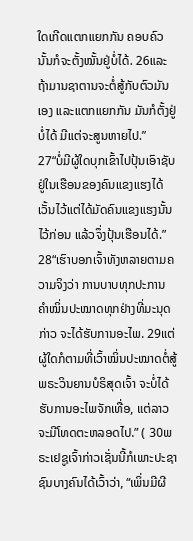ໃດເກີດແຕກແຍກກັນ ຄອບຄົວນັ້ນກໍຈະຕັ້ງໝັ້ນຢູ່ບໍ່ໄດ້. 26ແລະຖ້າມານຊາຕານຈະຕໍ່ສູ້ກັບຕົວມັນເອງ ແລະແຕກແຍກກັນ ມັນກໍຕັ້ງຢູ່ບໍ່ໄດ້ ມີແຕ່ຈະສູນຫາຍໄປ.”
27“ບໍ່ມີຜູ້ໃດບຸກເຂົ້າໄປປຸ້ນເອົາຊັບຢູ່ໃນເຮືອນຂອງຄົນແຂງແຮງໄດ້ ເວັ້ນໄວ້ແຕ່ໄດ້ມັດຄົນແຂງແຮງນັ້ນໄວ້ກ່ອນ ແລ້ວຈຶ່ງປຸ້ນເຮືອນໄດ້.”
28“ເຮົາບອກເຈົ້າທັງຫລາຍຕາມຄວາມຈິງວ່າ ການບາບທຸກປະການ ຄຳໝິ່ນປະໝາດທຸກຢ່າງທີ່ມະນຸດກ່າວ ຈະໄດ້ຮັບການອະໄພ. 29ແຕ່ຜູ້ໃດກໍຕາມທີ່ເວົ້າໝິ່ນປະໝາດຕໍ່ສູ້ພຣະວິນຍານບໍຣິສຸດເຈົ້າ ຈະບໍ່ໄດ້ຮັບການອະໄພຈັກເທື່ອ, ແຕ່ລາວຈະມີໂທດຕະຫລອດໄປ.” ( 30ພຣະເຢຊູເຈົ້າກ່າວເຊັ່ນນີ້ກໍເພາະປະຊາຊົນບາງຄົນໄດ້ເວົ້າວ່າ, “ເພິ່ນມີຜີ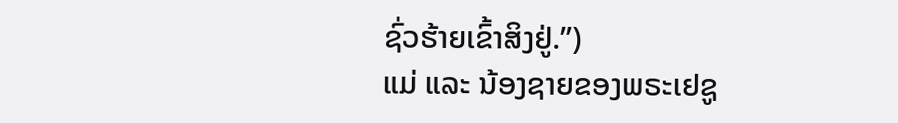ຊົ່ວຮ້າຍເຂົ້າສິງຢູ່.”)
ແມ່ ແລະ ນ້ອງຊາຍຂອງພຣະເຢຊູ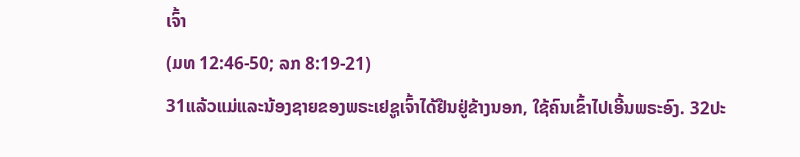ເຈົ້າ
(ມທ 12:46-50; ລກ 8:19-21)
31ແລ້ວແມ່ແລະນ້ອງຊາຍຂອງພຣະເຢຊູເຈົ້າໄດ້ຢືນຢູ່ຂ້າງນອກ, ໃຊ້ຄົນເຂົ້າໄປເອີ້ນພຣະອົງ. 32ປະ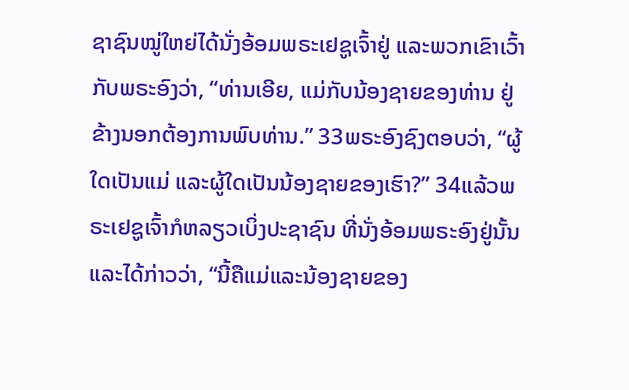ຊາຊົນໝູ່ໃຫຍ່ໄດ້ນັ່ງອ້ອມພຣະເຢຊູເຈົ້າຢູ່ ແລະພວກເຂົາເວົ້າກັບພຣະອົງວ່າ, “ທ່ານເອີຍ, ແມ່ກັບນ້ອງຊາຍຂອງທ່ານ ຢູ່ຂ້າງນອກຕ້ອງການພົບທ່ານ.” 33ພຣະອົງຊົງຕອບວ່າ, “ຜູ້ໃດເປັນແມ່ ແລະຜູ້ໃດເປັນນ້ອງຊາຍຂອງເຮົາ?” 34ແລ້ວພຣະເຢຊູເຈົ້າກໍຫລຽວເບິ່ງປະຊາຊົນ ທີ່ນັ່ງອ້ອມພຣະອົງຢູ່ນັ້ນ ແລະໄດ້ກ່າວວ່າ, “ນີ້ຄືແມ່ແລະນ້ອງຊາຍຂອງ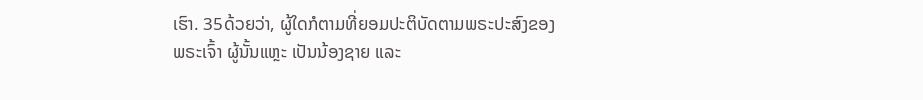ເຮົາ. 35ດ້ວຍວ່າ, ຜູ້ໃດກໍຕາມທີ່ຍອມປະຕິບັດຕາມພຣະປະສົງຂອງພຣະເຈົ້າ ຜູ້ນັ້ນແຫຼະ ເປັນນ້ອງຊາຍ ແລະ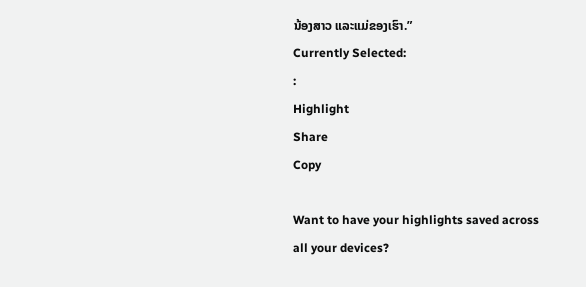ນ້ອງສາວ ແລະແມ່ຂອງເຮົາ.”
Currently Selected:
:
Highlight
Share
Copy

Want to have your highlights saved across all your devices?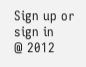Sign up or sign in
@ 2012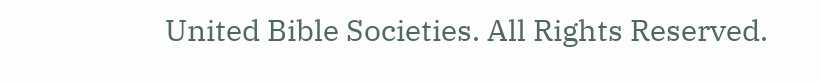United Bible Societies. All Rights Reserved.